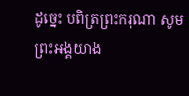ដូច្នេះ បពិត្រព្រះករុណា សូមព្រះអង្គយាង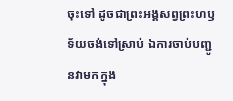ចុះទៅ ដូចជាព្រះអង្គសព្វព្រះហឫទ័យចង់ទៅស្រាប់ ឯការចាប់បញ្ជូនវាមកក្នុង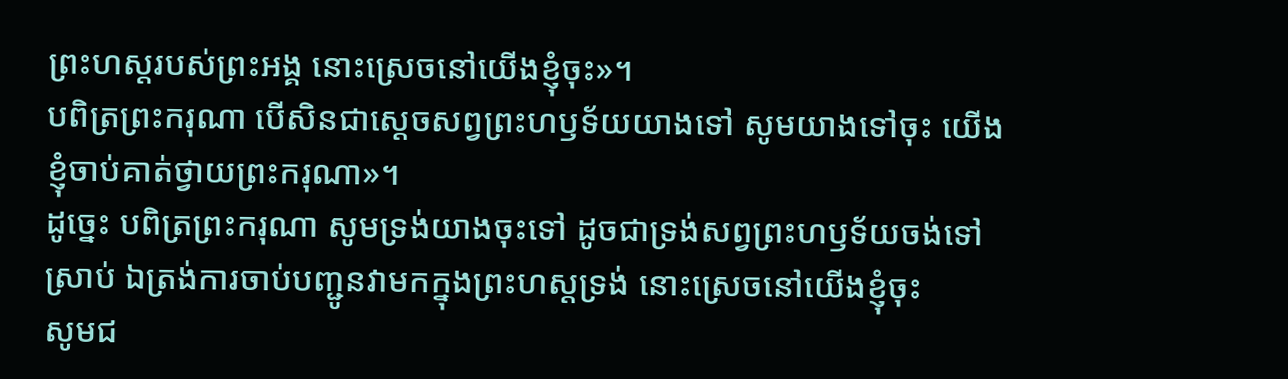ព្រះហស្តរបស់ព្រះអង្គ នោះស្រេចនៅយើងខ្ញុំចុះ»។
បពិត្រព្រះករុណា បើសិនជាស្ដេចសព្វព្រះហឫទ័យយាងទៅ សូមយាងទៅចុះ យើងខ្ញុំចាប់គាត់ថ្វាយព្រះករុណា»។
ដូច្នេះ បពិត្រព្រះករុណា សូមទ្រង់យាងចុះទៅ ដូចជាទ្រង់សព្វព្រះហឫទ័យចង់ទៅស្រាប់ ឯត្រង់ការចាប់បញ្ជូនវាមកក្នុងព្រះហស្តទ្រង់ នោះស្រេចនៅយើងខ្ញុំចុះ
សូមជ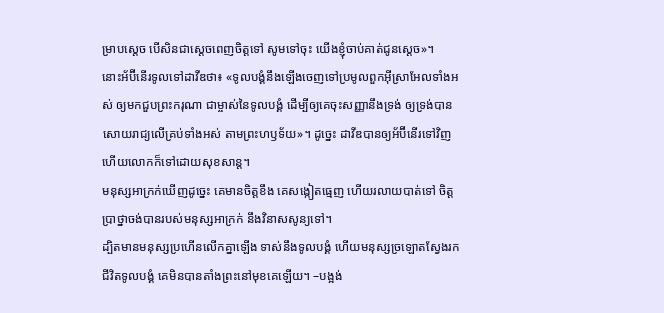ម្រាបស្តេច បើសិនជាស្តេចពេញចិត្តទៅ សូមទៅចុះ យើងខ្ញុំចាប់គាត់ជូនស្តេច»។
នោះអ័ប៊ីនើរទូលទៅដាវីឌថា៖ «ទូលបង្គំនឹងឡើងចេញទៅប្រមូលពួកអ៊ីស្រាអែលទាំងអស់ ឲ្យមកជួបព្រះករុណា ជាម្ចាស់នៃទូលបង្គំ ដើម្បីឲ្យគេចុះសញ្ញានឹងទ្រង់ ឲ្យទ្រង់បានសោយរាជ្យលើគ្រប់ទាំងអស់ តាមព្រះហឫទ័យ»។ ដូច្នេះ ដាវីឌបានឲ្យអ័ប៊ីនើរទៅវិញ ហើយលោកក៏ទៅដោយសុខសាន្ត។
មនុស្សអាក្រក់ឃើញដូច្នេះ គេមានចិត្តខឹង គេសង្កៀតធ្មេញ ហើយរលាយបាត់ទៅ ចិត្តប្រាថ្នាចង់បានរបស់មនុស្សអាក្រក់ នឹងវិនាសសូន្យទៅ។
ដ្បិតមានមនុស្សប្រហើនលើកគ្នាឡើង ទាស់នឹងទូលបង្គំ ហើយមនុស្សច្រឡោតស្វែងរកជីវិតទូលបង្គំ គេមិនបានតាំងព្រះនៅមុខគេឡើយ។ –បង្អង់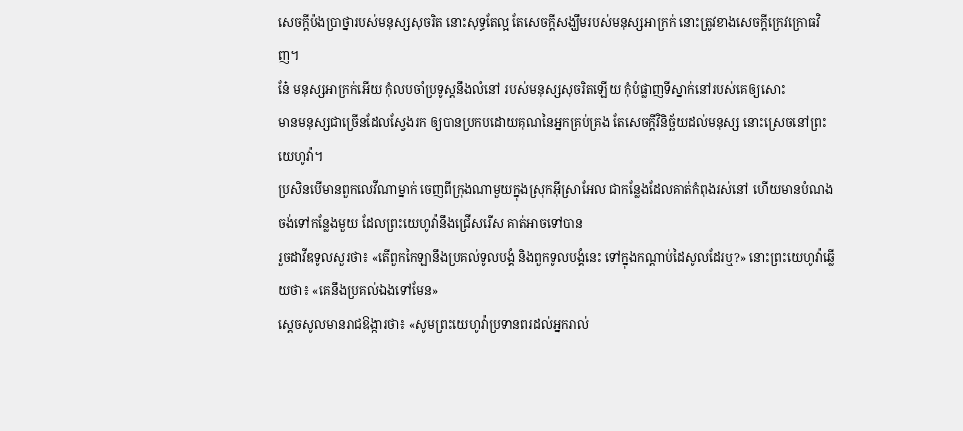សេចក្ដីប៉ងប្រាថ្នារបស់មនុស្សសុចរិត នោះសុទ្ធតែល្អ តែសេចក្ដីសង្ឃឹមរបស់មនុស្សអាក្រក់ នោះត្រូវខាងសេចក្ដីក្រេវក្រោធវិញ។
នែ៎ មនុស្សអាក្រក់អើយ កុំលបចាំប្រទូស្តនឹងលំនៅ របស់មនុស្សសុចរិតឡើយ កុំបំផ្លាញទីស្នាក់នៅរបស់គេឲ្យសោះ
មានមនុស្សជាច្រើនដែលស្វែងរក ឲ្យបានប្រកបដោយគុណនៃអ្នកគ្រប់គ្រង តែសេចក្ដីវិនិច្ឆ័យដល់មនុស្ស នោះស្រេចនៅព្រះយេហូវ៉ា។
ប្រសិនបើមានពួកលេវីណាម្នាក់ ចេញពីក្រុងណាមួយក្នុងស្រុកអ៊ីស្រាអែល ជាកន្លែងដែលគាត់កំពុងរស់នៅ ហើយមានបំណងចង់ទៅកន្លែងមួយ ដែលព្រះយេហូវ៉ានឹងជ្រើសរើស គាត់អាចទៅបាន
រួចដាវីឌទូលសួរថា៖ «តើពួកកៃឡានឹងប្រគល់ទូលបង្គំ និងពួកទូលបង្គំនេះ ទៅក្នុងកណ្ដាប់ដៃសូលដែរឬ?» នោះព្រះយេហូវ៉ាឆ្លើយថា៖ «គេនឹងប្រគល់ឯងទៅមែន»
ស្ដេចសូលមានរាជឱង្ការថា៖ «សូមព្រះយេហូវ៉ាប្រទានពរដល់អ្នករាល់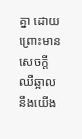គ្នា ដោយព្រោះមានសេចក្ដីឈឺឆ្អាលនឹងយើង